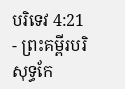បរិទេវ 4:21 - ព្រះគម្ពីរបរិសុទ្ធកែ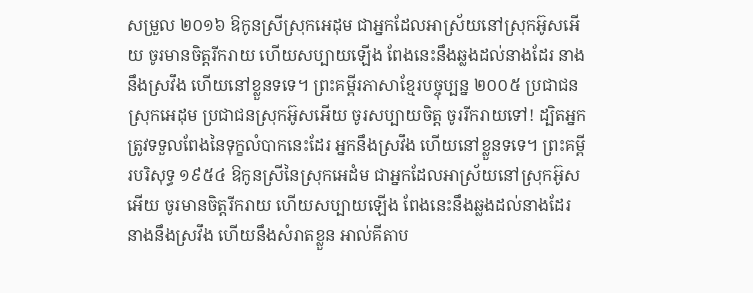សម្រួល ២០១៦ ឱកូនស្រីស្រុកអេដុម ជាអ្នកដែលអាស្រ័យនៅស្រុកអ៊ូសអើយ ចូរមានចិត្តរីករាយ ហើយសប្បាយឡើង ពែងនេះនឹងឆ្លងដល់នាងដែរ នាងនឹងស្រវឹង ហើយនៅខ្លួនទទេ។ ព្រះគម្ពីរភាសាខ្មែរបច្ចុប្បន្ន ២០០៥ ប្រជាជនស្រុកអេដុម ប្រជាជនស្រុកអ៊ូសអើយ ចូរសប្បាយចិត្ត ចូររីករាយទៅ! ដ្បិតអ្នកត្រូវទទួលពែងនៃទុក្ខលំបាកនេះដែរ អ្នកនឹងស្រវឹង ហើយនៅខ្លួនទទេ។ ព្រះគម្ពីរបរិសុទ្ធ ១៩៥៤ ឱកូនស្រីនៃស្រុកអេដំម ជាអ្នកដែលអាស្រ័យនៅស្រុកអ៊ូសអើយ ចូរមានចិត្តរីករាយ ហើយសប្បាយឡើង ពែងនេះនឹងឆ្លងដល់នាងដែរ នាងនឹងស្រវឹង ហើយនឹងសំរាតខ្លួន អាល់គីតាប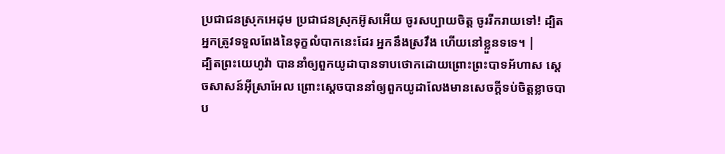ប្រជាជនស្រុកអេដុម ប្រជាជនស្រុកអ៊ូសអើយ ចូរសប្បាយចិត្ត ចូររីករាយទៅ! ដ្បិតអ្នកត្រូវទទួលពែងនៃទុក្ខលំបាកនេះដែរ អ្នកនឹងស្រវឹង ហើយនៅខ្លួនទទេ។ |
ដ្បិតព្រះយេហូវ៉ា បាននាំឲ្យពួកយូដាបានទាបថោកដោយព្រោះព្រះបាទអ័ហាស ស្តេចសាសន៍អ៊ីស្រាអែល ព្រោះស្តេចបាននាំឲ្យពួកយូដាលែងមានសេចក្ដីទប់ចិត្តខ្លាចបាប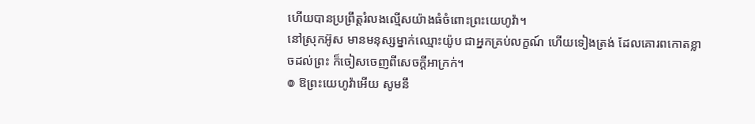ហើយបានប្រព្រឹត្តរំលងល្មើសយ៉ាងធំចំពោះព្រះយេហូវ៉ា។
នៅស្រុកអ៊ូស មានមនុស្សម្នាក់ឈ្មោះយ៉ូប ជាអ្នកគ្រប់លក្ខណ៍ ហើយទៀងត្រង់ ដែលគោរពកោតខ្លាចដល់ព្រះ ក៏ចៀសចេញពីសេចក្ដីអាក្រក់។
៙ ឱព្រះយេហូវ៉ាអើយ សូមនឹ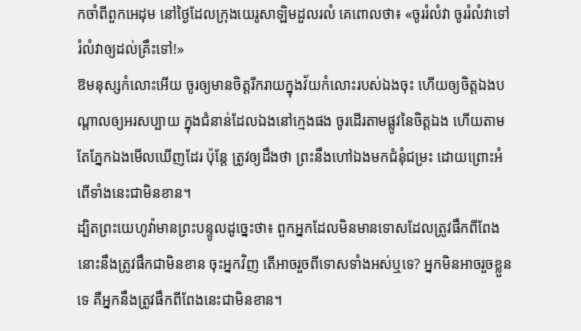កចាំពីពួកអេដុម នៅថ្ងៃដែលក្រុងយេរូសាឡិមដួលរលំ គេពោលថា៖ «ចូររំលំវា ចូររំលំវាទៅ រំលំវាឲ្យដល់គ្រឹះទៅ!»
ឱមនុស្សកំលោះអើយ ចូរឲ្យមានចិត្តរីករាយក្នុងវ័យកំលោះរបស់ឯងចុះ ហើយឲ្យចិត្តឯងបណ្ដាលឲ្យអរសប្បាយ ក្នុងជំនាន់ដែលឯងនៅក្មេងផង ចូរដើរតាមផ្លូវនៃចិត្តឯង ហើយតាមតែភ្នែកឯងមើលឃើញដែរ ប៉ុន្តែ ត្រូវឲ្យដឹងថា ព្រះនឹងហៅឯងមកជំនុំជម្រះ ដោយព្រោះអំពើទាំងនេះជាមិនខាន។
ដ្បិតព្រះយេហូវ៉ាមានព្រះបន្ទូលដូច្នេះថា៖ ពួកអ្នកដែលមិនមានទោសដែលត្រូវផឹកពីពែង នោះនឹងត្រូវផឹកជាមិនខាន ចុះអ្នកវិញ តើអាចរួចពីទោសទាំងអស់ឬទេ? អ្នកមិនអាចរួចខ្លួនទេ គឺអ្នកនឹងត្រូវផឹកពីពែងនេះជាមិនខាន។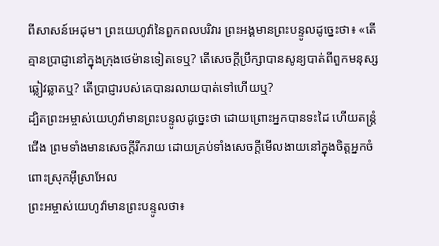ពីសាសន៍អេដុម។ ព្រះយេហូវ៉ានៃពួកពលបរិវារ ព្រះអង្គមានព្រះបន្ទូលដូច្នេះថា៖ «តើគ្មានប្រាជ្ញានៅក្នុងក្រុងថេម៉ានទៀតទេឬ? តើសេចក្ដីប្រឹក្សាបានសូន្យបាត់ពីពួកមនុស្សឆ្លៀវឆ្លាតឬ? តើប្រាជ្ញារបស់គេបានរលាយបាត់ទៅហើយឬ?
ដ្បិតព្រះអម្ចាស់យេហូវ៉ាមានព្រះបន្ទូលដូច្នេះថា ដោយព្រោះអ្នកបានទះដៃ ហើយតន្ត្រំជើង ព្រមទាំងមានសេចក្ដីរីករាយ ដោយគ្រប់ទាំងសេចក្ដីមើលងាយនៅក្នុងចិត្តអ្នកចំពោះស្រុកអ៊ីស្រាអែល
ព្រះអម្ចាស់យេហូវ៉ាមានព្រះបន្ទូលថា៖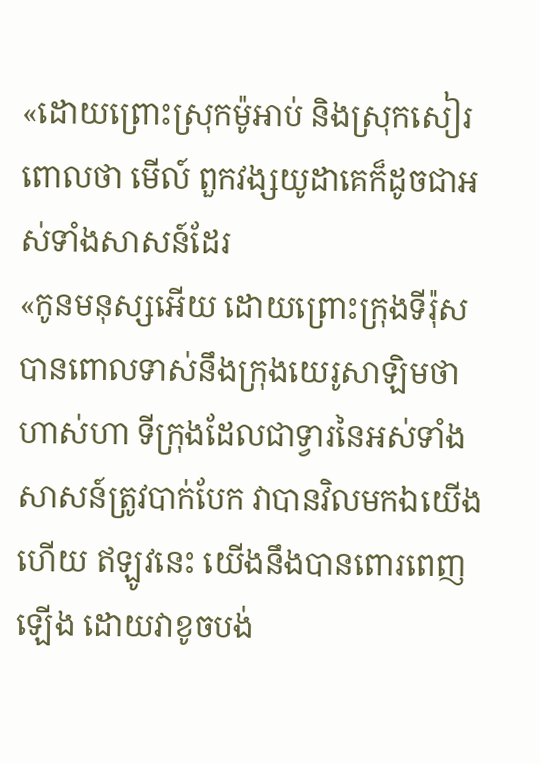«ដោយព្រោះស្រុកម៉ូអាប់ និងស្រុកសៀរពោលថា មើល៍ ពួកវង្សយូដាគេក៏ដូចជាអស់ទាំងសាសន៍ដែរ
«កូនមនុស្សអើយ ដោយព្រោះក្រុងទីរ៉ុសបានពោលទាស់នឹងក្រុងយេរូសាឡិមថា ហាស់ហា ទីក្រុងដែលជាទ្វារនៃអស់ទាំងសាសន៍ត្រូវបាក់បែក វាបានវិលមកឯយើងហើយ ឥឡូវនេះ យើងនឹងបានពោរពេញឡើង ដោយវាខូចបង់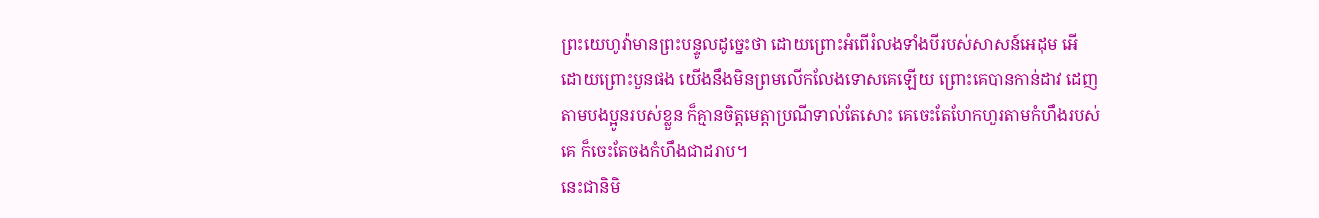ព្រះយេហូវ៉ាមានព្រះបន្ទូលដូច្នេះថា ដោយព្រោះអំពើរំលងទាំងបីរបស់សាសន៍អេដុម អើ ដោយព្រោះបួនផង យើងនឹងមិនព្រមលើកលែងទោសគេឡើយ ព្រោះគេបានកាន់ដាវ ដេញតាមបងប្អូនរបស់ខ្លួន ក៏គ្មានចិត្តមេត្តាប្រណីទាល់តែសោះ គេចេះតែហែកហួរតាមកំហឹងរបស់គេ ក៏ចេះតែចងកំហឹងជាដរាប។
នេះជានិមិ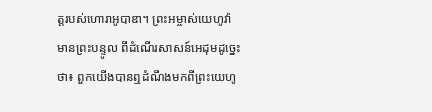ត្តរបស់ហោរាអូបាឌា។ ព្រះអម្ចាស់យេហូវ៉ាមានព្រះបន្ទូល ពីដំណើរសាសន៍អេដុមដូច្នេះថា៖ ពួកយើងបានឮដំណឹងមកពីព្រះយេហូ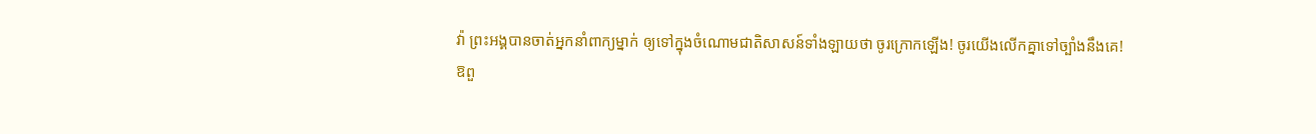វ៉ា ព្រះអង្គបានចាត់អ្នកនាំពាក្យម្នាក់ ឲ្យទៅក្នុងចំណោមជាតិសាសន៍ទាំងឡាយថា ចូរក្រោកឡើង! ចូរយើងលើកគ្នាទៅច្បាំងនឹងគេ!
ឱពួ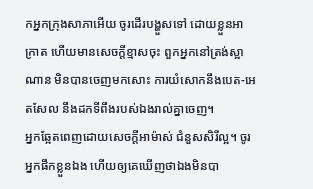កអ្នកក្រុងសាភាអើយ ចូរដើរបង្ហួសទៅ ដោយខ្លួនអាក្រាត ហើយមានសេចក្ដីខ្មាសចុះ ពួកអ្នកនៅត្រង់ស្អាណាន មិនបានចេញមកសោះ ការយំសោកនឹងបេត-អេតសែល នឹងដកទីពឹងរបស់ឯងរាល់គ្នាចេញ។
អ្នកឆ្អែតពេញដោយសេចក្ដីអាម៉ាស់ ជំនួសសិរីល្អ។ ចូរអ្នកផឹកខ្លួនឯង ហើយឲ្យគេឃើញថាឯងមិនបា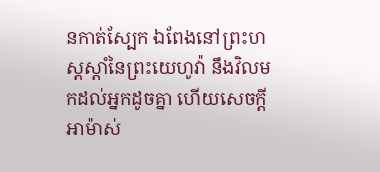នកាត់ស្បែក ឯពែងនៅព្រះហស្តស្តាំនៃព្រះយេហូវ៉ា នឹងវិលមកដល់អ្នកដូចគ្នា ហើយសេចក្ដីអាម៉ាស់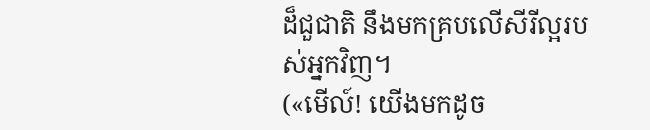ដ៏ជួជាតិ នឹងមកគ្របលើសីរីល្អរបស់អ្នកវិញ។
(«មើល៍! យើងមកដូច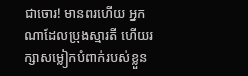ជាចោរ! មានពរហើយ អ្នកណាដែលប្រុងស្មារតី ហើយរក្សាសម្លៀកបំពាក់របស់ខ្លួន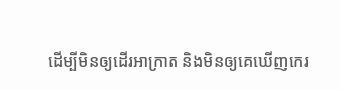ដើម្បីមិនឲ្យដើរអាក្រាត និងមិនឲ្យគេឃើញកេរ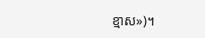ខ្មាស»)។